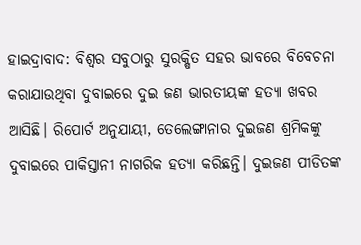ହାଇଦ୍ରାବାଦ: ବିଶ୍ୱର ସବୁଠାରୁ ସୁରକ୍ଷିତ ସହର ଭାବରେ ବିବେଚନା କରାଯାଉଥିବା ଦୁବାଇରେ ଦୁଇ ଜଣ ଭାରତୀୟଙ୍କ ହତ୍ୟା ଖବର ଆସିଛି। ରିପୋର୍ଟ ଅନୁଯାୟୀ, ତେଲେଙ୍ଗାନାର ଦୁଇଜଣ ଶ୍ରମିକଙ୍କୁ ଦୁବାଇରେ ପାକିସ୍ତାନୀ ନାଗରିକ ହତ୍ୟା କରିଛନ୍ତି। ଦୁଇଜଣ ପୀଡିତଙ୍କ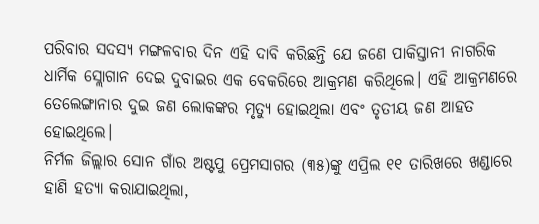ପରିବାର ସଦସ୍ୟ ମଙ୍ଗଳବାର ଦିନ ଏହି ଦାବି କରିଛନ୍ତି ଯେ ଜଣେ ପାକିସ୍ତାନୀ ନାଗରିକ ଧାର୍ମିକ ସ୍ଲୋଗାନ ଦେଇ ଦୁବାଇର ଏକ ବେକରିରେ ଆକ୍ରମଣ କରିଥିଲେ। ଏହି ଆକ୍ରମଣରେ ତେଲେଙ୍ଗାନାର ଦୁଇ ଜଣ ଲୋକଙ୍କର ମୃତ୍ୟୁ ହୋଇଥିଲା ଏବଂ ତୃତୀୟ ଜଣ ଆହତ ହୋଇଥିଲେ।
ନିର୍ମଳ ଜିଲ୍ଲାର ସୋନ ଗାଁର ଅଷ୍ଟପୁ ପ୍ରେମସାଗର (୩୫)ଙ୍କୁ ଏପ୍ରିଲ ୧୧ ତାରିଖରେ ଖଣ୍ଡାରେ ହାଣି ହତ୍ୟା କରାଯାଇଥିଲା,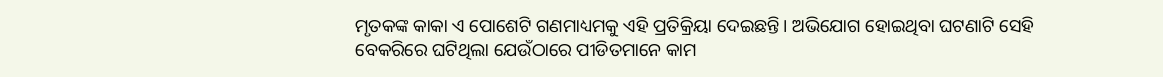ମୃତକଙ୍କ କାକା ଏ ପୋଶେଟି ଗଣମାଧ୍ୟମକୁ ଏହି ପ୍ରତିକ୍ରିୟା ଦେଇଛନ୍ତି। ଅଭିଯୋଗ ହୋଇଥିବା ଘଟଣାଟି ସେହି ବେକରିରେ ଘଟିଥିଲା ଯେଉଁଠାରେ ପୀଡିତମାନେ କାମ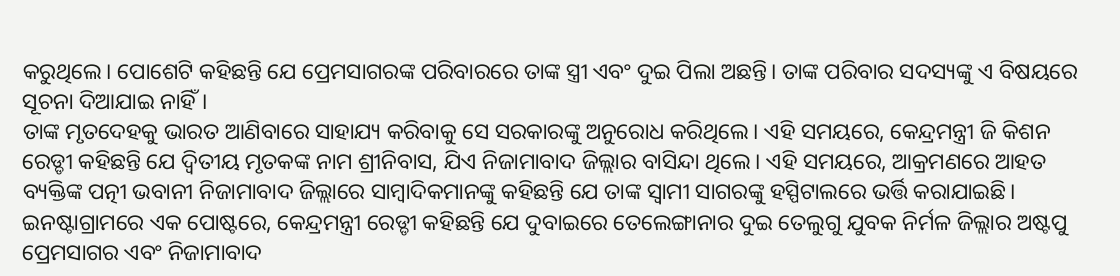କରୁଥିଲେ। ପୋଶେଟି କହିଛନ୍ତି ଯେ ପ୍ରେମସାଗରଙ୍କ ପରିବାରରେ ତାଙ୍କ ସ୍ତ୍ରୀ ଏବଂ ଦୁଇ ପିଲା ଅଛନ୍ତି। ତାଙ୍କ ପରିବାର ସଦସ୍ୟଙ୍କୁ ଏ ବିଷୟରେ ସୂଚନା ଦିଆଯାଇ ନାହିଁ।
ତାଙ୍କ ମୃତଦେହକୁ ଭାରତ ଆଣିବାରେ ସାହାଯ୍ୟ କରିବାକୁ ସେ ସରକାରଙ୍କୁ ଅନୁରୋଧ କରିଥିଲେ। ଏହି ସମୟରେ, କେନ୍ଦ୍ରମନ୍ତ୍ରୀ ଜି କିଶନ ରେଡ୍ଡୀ କହିଛନ୍ତି ଯେ ଦ୍ୱିତୀୟ ମୃତକଙ୍କ ନାମ ଶ୍ରୀନିବାସ, ଯିଏ ନିଜାମାବାଦ ଜିଲ୍ଲାର ବାସିନ୍ଦା ଥିଲେ। ଏହି ସମୟରେ, ଆକ୍ରମଣରେ ଆହତ ବ୍ୟକ୍ତିଙ୍କ ପତ୍ନୀ ଭବାନୀ ନିଜାମାବାଦ ଜିଲ୍ଲାରେ ସାମ୍ବାଦିକମାନଙ୍କୁ କହିଛନ୍ତି ଯେ ତାଙ୍କ ସ୍ୱାମୀ ସାଗରଙ୍କୁ ହସ୍ପିଟାଲରେ ଭର୍ତ୍ତି କରାଯାଇଛି।
ଇନଷ୍ଟାଗ୍ରାମରେ ଏକ ପୋଷ୍ଟରେ, କେନ୍ଦ୍ରମନ୍ତ୍ରୀ ରେଡ୍ଡୀ କହିଛନ୍ତି ଯେ ଦୁବାଇରେ ତେଲେଙ୍ଗାନାର ଦୁଇ ତେଲୁଗୁ ଯୁବକ ନିର୍ମଳ ଜିଲ୍ଲାର ଅଷ୍ଟପୁ ପ୍ରେମସାଗର ଏବଂ ନିଜାମାବାଦ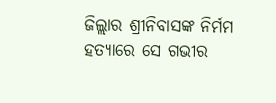ଜିଲ୍ଲାର ଶ୍ରୀନିବାସଙ୍କ ନିର୍ମମ ହତ୍ୟାରେ ସେ ଗଭୀର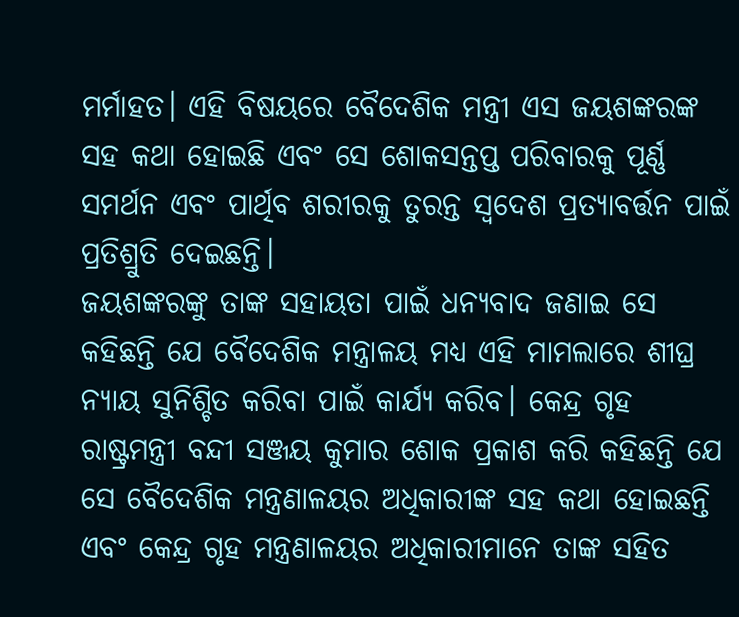ମର୍ମାହତ। ଏହି ବିଷୟରେ ବୈଦେଶିକ ମନ୍ତ୍ରୀ ଏସ ଜୟଶଙ୍କରଙ୍କ ସହ କଥା ହୋଇଛି ଏବଂ ସେ ଶୋକସନ୍ତପ୍ତ ପରିବାରକୁ ପୂର୍ଣ୍ଣ ସମର୍ଥନ ଏବଂ ପାର୍ଥିବ ଶରୀରକୁ ତୁରନ୍ତ ସ୍ୱଦେଶ ପ୍ରତ୍ୟାବର୍ତ୍ତନ ପାଇଁ ପ୍ରତିଶ୍ରୁତି ଦେଇଛନ୍ତି।
ଜୟଶଙ୍କରଙ୍କୁ ତାଙ୍କ ସହାୟତା ପାଇଁ ଧନ୍ୟବାଦ ଜଣାଇ ସେ କହିଛନ୍ତି ଯେ ବୈଦେଶିକ ମନ୍ତ୍ରାଳୟ ମଧ୍ୟ ଏହି ମାମଲାରେ ଶୀଘ୍ର ନ୍ୟାୟ ସୁନିଶ୍ଚିତ କରିବା ପାଇଁ କାର୍ଯ୍ୟ କରିବ। କେନ୍ଦ୍ର ଗୃହ ରାଷ୍ଟ୍ରମନ୍ତ୍ରୀ ବନ୍ଦୀ ସଞ୍ଜୟ କୁମାର ଶୋକ ପ୍ରକାଶ କରି କହିଛନ୍ତି ଯେ ସେ ବୈଦେଶିକ ମନ୍ତ୍ରଣାଳୟର ଅଧିକାରୀଙ୍କ ସହ କଥା ହୋଇଛନ୍ତି ଏବଂ କେନ୍ଦ୍ର ଗୃହ ମନ୍ତ୍ରଣାଳୟର ଅଧିକାରୀମାନେ ତାଙ୍କ ସହିତ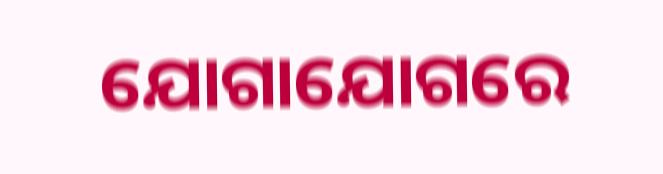ଯୋଗାଯୋଗରେ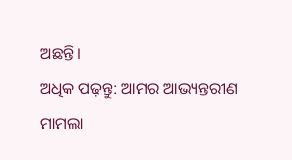ଅଛନ୍ତି।
ଅଧିକ ପଢ଼ନ୍ତୁ: ଆମର ଆଭ୍ୟନ୍ତରୀଣ ମାମଲା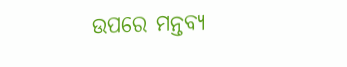ଉପରେ ମନ୍ତବ୍ୟ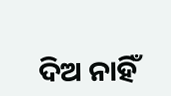ଦିଅ ନାହିଁ